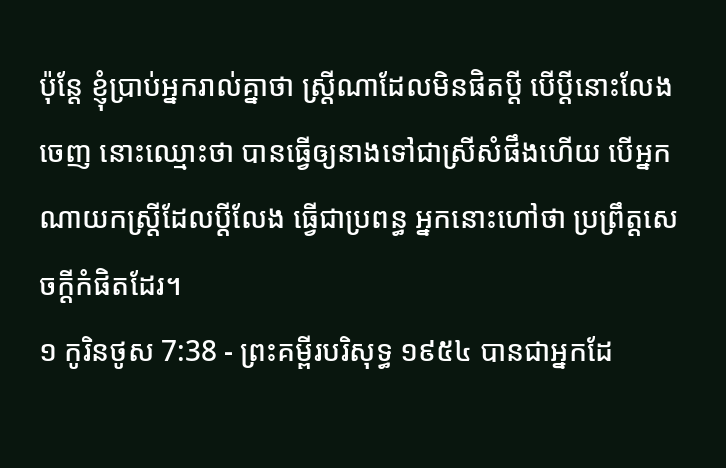ប៉ុន្តែ ខ្ញុំប្រាប់អ្នករាល់គ្នាថា ស្ត្រីណាដែលមិនផិតប្ដី បើប្ដីនោះលែងចេញ នោះឈ្មោះថា បានធ្វើឲ្យនាងទៅជាស្រីសំផឹងហើយ បើអ្នកណាយកស្ត្រីដែលប្ដីលែង ធ្វើជាប្រពន្ធ អ្នកនោះហៅថា ប្រព្រឹត្តសេចក្ដីកំផិតដែរ។
១ កូរិនថូស 7:38 - ព្រះគម្ពីរបរិសុទ្ធ ១៩៥៤ បានជាអ្នកដែ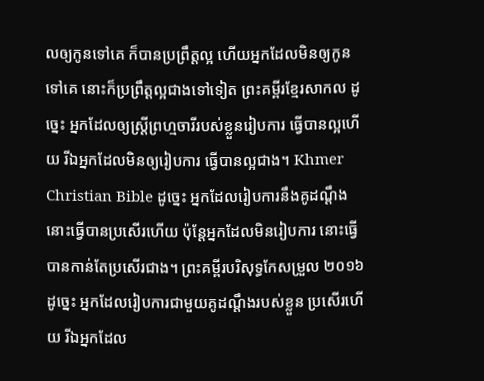លឲ្យកូនទៅគេ ក៏បានប្រព្រឹត្តល្អ ហើយអ្នកដែលមិនឲ្យកូនទៅគេ នោះក៏ប្រព្រឹត្តល្អជាងទៅទៀត ព្រះគម្ពីរខ្មែរសាកល ដូច្នេះ អ្នកដែលឲ្យស្ត្រីព្រហ្មចារីរបស់ខ្លួនរៀបការ ធ្វើបានល្អហើយ រីឯអ្នកដែលមិនឲ្យរៀបការ ធ្វើបានល្អជាង។ Khmer Christian Bible ដូច្នេះ អ្នកដែលរៀបការនឹងគូដណ្ដឹង នោះធ្វើបានប្រសើរហើយ ប៉ុន្ដែអ្នកដែលមិនរៀបការ នោះធ្វើបានកាន់តែប្រសើរជាង។ ព្រះគម្ពីរបរិសុទ្ធកែសម្រួល ២០១៦ ដូច្នេះ អ្នកដែលរៀបការជាមួយគូដណ្ដឹងរបស់ខ្លួន ប្រសើរហើយ រីឯអ្នកដែល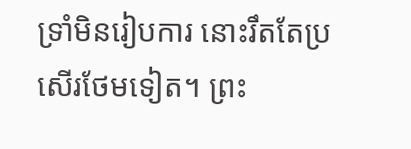ទ្រាំមិនរៀបការ នោះរឹតតែប្រសើរថែមទៀត។ ព្រះ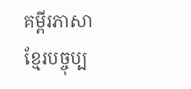គម្ពីរភាសាខ្មែរបច្ចុប្ប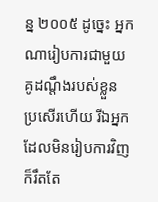ន្ន ២០០៥ ដូច្នេះ អ្នកណារៀបការជាមួយគូដណ្ដឹងរបស់ខ្លួន ប្រសើរហើយ រីឯអ្នកដែលមិនរៀបការវិញ ក៏រឹតតែ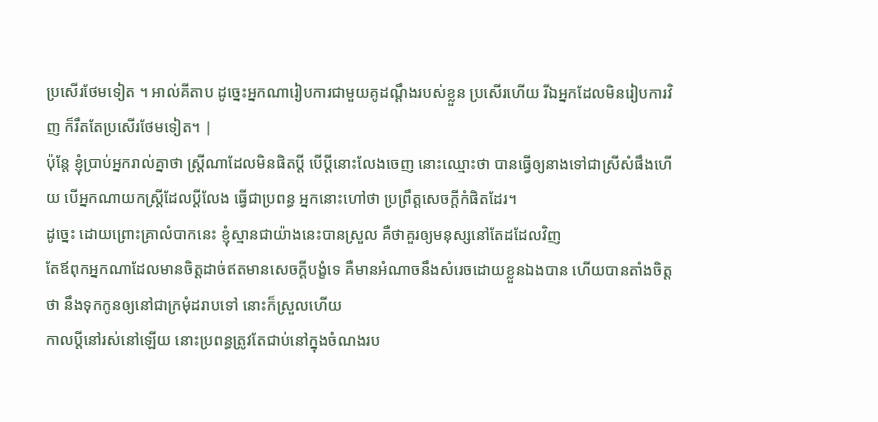ប្រសើរថែមទៀត ។ អាល់គីតាប ដូច្នេះអ្នកណារៀបការជាមួយគូដណ្ដឹងរបស់ខ្លួន ប្រសើរហើយ រីឯអ្នកដែលមិនរៀបការវិញ ក៏រឹតតែប្រសើរថែមទៀត។ |
ប៉ុន្តែ ខ្ញុំប្រាប់អ្នករាល់គ្នាថា ស្ត្រីណាដែលមិនផិតប្ដី បើប្ដីនោះលែងចេញ នោះឈ្មោះថា បានធ្វើឲ្យនាងទៅជាស្រីសំផឹងហើយ បើអ្នកណាយកស្ត្រីដែលប្ដីលែង ធ្វើជាប្រពន្ធ អ្នកនោះហៅថា ប្រព្រឹត្តសេចក្ដីកំផិតដែរ។
ដូច្នេះ ដោយព្រោះគ្រាលំបាកនេះ ខ្ញុំស្មានជាយ៉ាងនេះបានស្រួល គឺថាគួរឲ្យមនុស្សនៅតែដដែលវិញ
តែឪពុកអ្នកណាដែលមានចិត្តដាច់ឥតមានសេចក្ដីបង្ខំទេ គឺមានអំណាចនឹងសំរេចដោយខ្លួនឯងបាន ហើយបានតាំងចិត្តថា នឹងទុកកូនឲ្យនៅជាក្រមុំដរាបទៅ នោះក៏ស្រួលហើយ
កាលប្ដីនៅរស់នៅឡើយ នោះប្រពន្ធត្រូវតែជាប់នៅក្នុងចំណងរប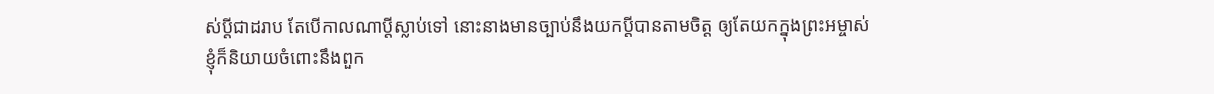ស់ប្ដីជាដរាប តែបើកាលណាប្ដីស្លាប់ទៅ នោះនាងមានច្បាប់នឹងយកប្ដីបានតាមចិត្ត ឲ្យតែយកក្នុងព្រះអម្ចាស់
ខ្ញុំក៏និយាយចំពោះនឹងពួក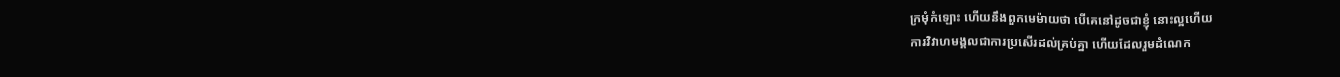ក្រមុំកំឡោះ ហើយនឹងពួកមេម៉ាយថា បើគេនៅដូចជាខ្ញុំ នោះល្អហើយ
ការវិវាហមង្គលជាការប្រសើរដល់គ្រប់គ្នា ហើយដែលរួមដំណេក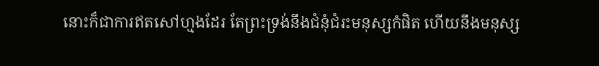នោះក៏ជាការឥតសៅហ្មងដែរ តែព្រះទ្រង់នឹងជំនុំជំរះមនុស្សកំផិត ហើយនឹងមនុស្ស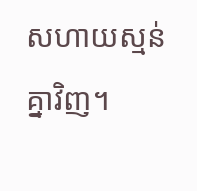សហាយស្មន់គ្នាវិញ។